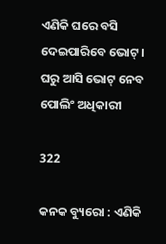ଏଣିକି ଘରେ ବସି ଦେଇପାରିବେ ଭୋଟ୍ । ଘରୁ ଆସି ଭୋଟ୍ ନେବ ପୋଲିଂ ଅଧିକାରୀ

322

କନକ ବ୍ୟୁରୋ : ଏଣିକି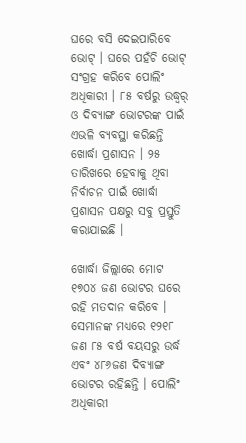ଘରେ ବସି ଦେଇପାରିବେ ଭୋଟ୍ । ଘରେ ପହଁଚି ଭୋଟ୍ ସଂଗ୍ରହ କରିବେ ପୋଲିଂ ଅଧିକାରୀ । ୮୫ ବର୍ଷରୁ ଉଦ୍ଧ୍ୱର୍ ଓ ଦିବ୍ୟାଙ୍ଗ ଭୋଟରଙ୍କ ପାଇଁ ଏଭଳି ବ୍ୟବସ୍ଥା କରିଛନ୍ତି ଖୋର୍ଦ୍ଧା ପ୍ରଶାସନ । ୨୫ ତାରିଖରେ ହେବାକୁ ଥିବା ନିର୍ବାଚନ ପାଇଁ ଖୋର୍ଦ୍ଧା ପ୍ରଶାସନ ପକ୍ଷରୁ ସବୁ ପ୍ରସ୍ତୁତି କରାଯାଇଛି ।

ଖୋର୍ଦ୍ଧା ଜିଲ୍ଲାରେ ମୋଟ ୧୭୦୪ ଜଣ ଭୋଟର ଘରେ ରହି ମତଦାନ କରିବେ । ସେମାନଙ୍କ ମଧ୍ୟରେ ୧୨୧୮ ଜଣ ୮୫ ବର୍ଷ ବୟସରୁ ଉର୍ଦ୍ଧ ଏବଂ ୪୮୬ଜଣ ଦିବ୍ୟାଙ୍ଗ ଭୋଟର ରହିଛନ୍ତି । ପୋଲିଂ ଅଧିକାରୀ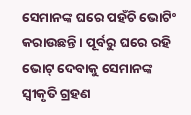ସେମାନଙ୍କ ଘରେ ପହଁଚି ଭୋଟିଂ କରାଉଛନ୍ତି । ପୂର୍ବରୁ ଘରେ ରହି ଭୋଟ୍ ଦେବାକୁ ସେମାନଙ୍କ ସ୍ୱୀକୃତି ଗ୍ରହଣ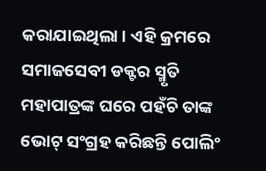କରାଯାଇଥିଲା । ଏହି କ୍ରମରେ ସମାଜସେବୀ ଡକ୍ଟର ସ୍ମୃତି ମହାପାତ୍ରଙ୍କ ଘରେ ପହଁଚି ତାଙ୍କ ଭୋଟ୍ ସଂଗ୍ରହ କରିଛନ୍ତି ପୋଲିଂ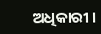ଅଧିକାରୀ ।